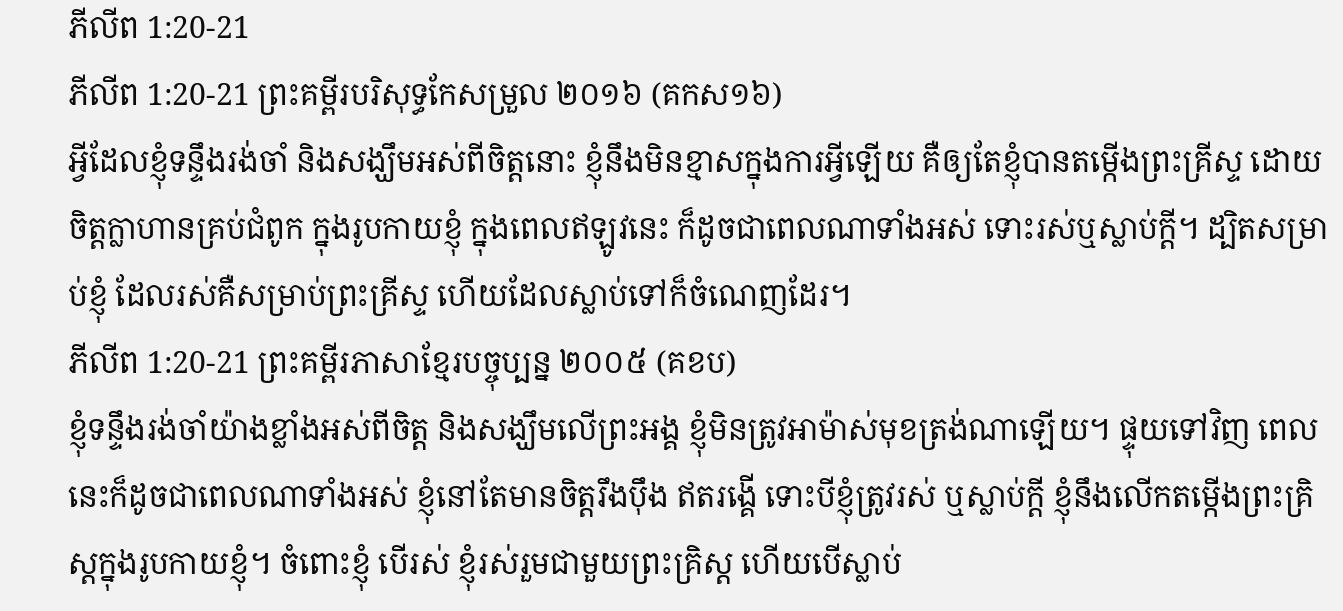ភីលីព 1:20-21
ភីលីព 1:20-21 ព្រះគម្ពីរបរិសុទ្ធកែសម្រួល ២០១៦ (គកស១៦)
អ្វីដែលខ្ញុំទន្ទឹងរង់ចាំ និងសង្ឃឹមអស់ពីចិត្តនោះ ខ្ញុំនឹងមិនខ្មាសក្នុងការអ្វីឡើយ គឺឲ្យតែខ្ញុំបានតម្កើងព្រះគ្រីស្ទ ដោយចិត្តក្លាហានគ្រប់ជំពូក ក្នុងរូបកាយខ្ញុំ ក្នុងពេលឥឡូវនេះ ក៏ដូចជាពេលណាទាំងអស់ ទោះរស់ឬស្លាប់ក្តី។ ដ្បិតសម្រាប់ខ្ញុំ ដែលរស់គឺសម្រាប់ព្រះគ្រីស្ទ ហើយដែលស្លាប់ទៅក៏ចំណេញដែរ។
ភីលីព 1:20-21 ព្រះគម្ពីរភាសាខ្មែរបច្ចុប្បន្ន ២០០៥ (គខប)
ខ្ញុំទន្ទឹងរង់ចាំយ៉ាងខ្លាំងអស់ពីចិត្ត និងសង្ឃឹមលើព្រះអង្គ ខ្ញុំមិនត្រូវអាម៉ាស់មុខត្រង់ណាឡើយ។ ផ្ទុយទៅវិញ ពេលនេះក៏ដូចជាពេលណាទាំងអស់ ខ្ញុំនៅតែមានចិត្តរឹងប៉ឹង ឥតរង្គើ ទោះបីខ្ញុំត្រូវរស់ ឬស្លាប់ក្ដី ខ្ញុំនឹងលើកតម្កើងព្រះគ្រិស្តក្នុងរូបកាយខ្ញុំ។ ចំពោះខ្ញុំ បើរស់ ខ្ញុំរស់រួមជាមួយព្រះគ្រិស្ត ហើយបើស្លាប់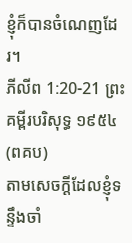ខ្ញុំក៏បានចំណេញដែរ។
ភីលីព 1:20-21 ព្រះគម្ពីរបរិសុទ្ធ ១៩៥៤ (ពគប)
តាមសេចក្ដីដែលខ្ញុំទន្ទឹងចាំ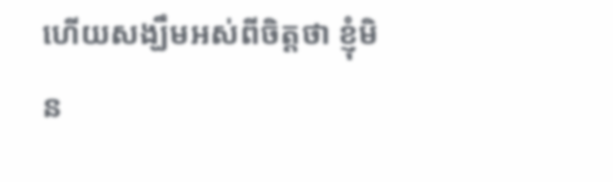ហើយសង្ឃឹមអស់ពីចិត្តថា ខ្ញុំមិន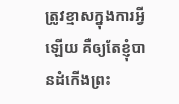ត្រូវខ្មាសក្នុងការអ្វីឡើយ គឺឲ្យតែខ្ញុំបានដំកើងព្រះ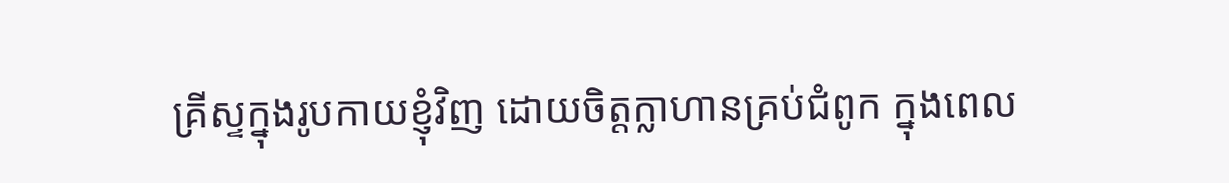គ្រីស្ទក្នុងរូបកាយខ្ញុំវិញ ដោយចិត្តក្លាហានគ្រប់ជំពូក ក្នុងពេល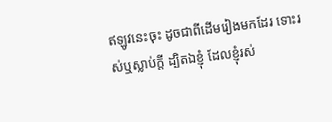ឥឡូវនេះចុះ ដូចជាពីដើមរៀងមកដែរ ទោះរស់ឬស្លាប់ក្តី ដ្បិតឯខ្ញុំ ដែលខ្ញុំរស់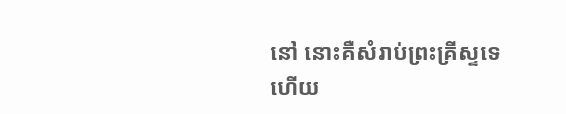នៅ នោះគឺសំរាប់ព្រះគ្រីស្ទទេ ហើយ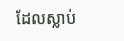ដែលស្លាប់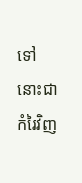ទៅ នោះជាកំរៃវិញ